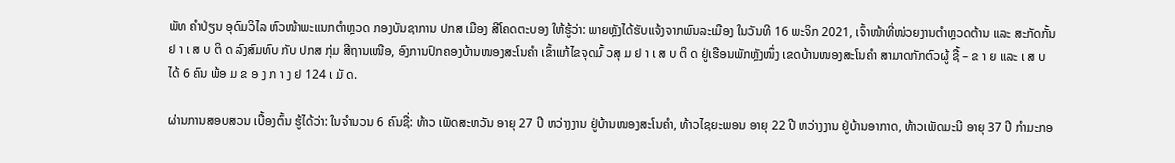ພັທ ຄໍາປ່ຽນ ອຸດົມວິໄລ ຫົວໜ້າພະແນກຕໍາຫຼວດ ກອງບັນຊາການ ປກສ ເມືອງ ສີໂຄດຕະບອງ ໃຫ້ຮູ້ວ່າ: ພາຍຫຼັງໄດ້ຮັບແຈ້ງຈາກພົນລະເມືອງ ໃນວັນທີ 16 ພະຈິກ 2021, ເຈົ້າໜ້າທີ່ໜ່ວຍງານຕໍາຫຼວດຕ້ານ ແລະ ສະກັດກັ້ນ ຢ າ ເ ສ ບ ຕິ ດ ລົງສົມທົບ ກັບ ປກສ ກຸ່ມ ສີຖານເໜືອ, ອົງການປົກຄອງບ້ານໜອງສະໂນຄໍາ ເຂົ້າແກ້ໄຂຈຸດມົ້ ວສຸ ມ ຢ າ ເ ສ ບ ຕິ ດ ຢູ່ເຮືອນພັກຫຼັງໜຶ່ງ ເຂດບ້ານໜອງສະໂນຄໍາ ສາມາດກັກຕົວຜູ້ ຊື້ – ຂ າ ຍ ແລະ ເ ສ ບ ໄດ້ 6 ຄົນ ພ້ອ ມ ຂ ອ ງ ກ າ ງ ຢ 124 ເ ມັ ດ.

ຜ່ານການສອບສວນ ເບື້ອງຕົ້ນ ຮູ້ໄດ້ວ່າ: ໃນຈໍານວນ 6 ຄົນຊື່: ທ້າວ ເພັດສະຫວັນ ອາຍຸ 27 ປີ ຫວ່າງງານ ຢູ່ບ້ານໜອງສະໂນຄໍາ, ທ້າວໄຊຍະພອນ ອາຍຸ 22 ປີ ຫວ່າງງານ ຢູ່ບ້ານອາກາດ, ທ້າວເພັດມະນີ ອາຍຸ 37 ປີ ກໍາມະກອ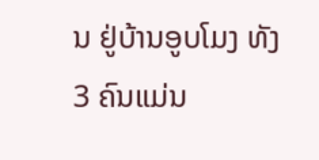ນ ຢູ່ບ້ານອູບໂມງ ທັງ 3 ຄົນແມ່ນ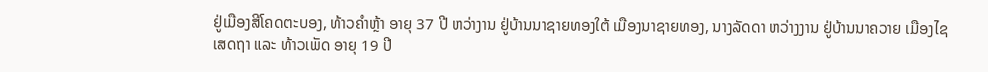ຢູ່ເມືອງສີໂຄດຕະບອງ, ທ້າວຄໍາຫຼ້າ ອາຍຸ 37 ປີ ຫວ່າງານ ຢູ່ບ້ານນາຊາຍທອງໃຕ້ ເມືອງນາຊາຍທອງ, ນາງລັດດາ ຫວ່າງງານ ຢູ່ບ້ານນາຄວາຍ ເມືອງໄຊເສດຖາ ແລະ ທ້າວເພັດ ອາຍຸ 19 ປີ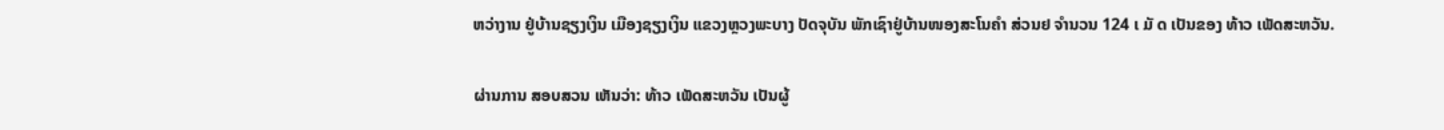ຫວ່າງານ ຢູ່ບ້ານຊຽງເງິນ ເມືອງຊຽງເງິນ ແຂວງຫຼວງພະບາງ ປັດຈຸບັນ ພັກເຊົາຢູ່ບ້ານໜອງສະໂນຄໍາ ສ່ວນຢ ຈໍານວນ 124 ເ ມັ ດ ເປັນຂອງ ທ້າວ ເພັດສະຫວັນ.

ຜ່ານການ ສອບສວນ ເຫັນວ່າ: ທ້າວ ເພັດສະຫວັນ ເປັນຜູ້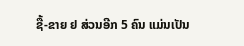ຊື້-ຂາຍ ຢ ສ່ວນອີກ 5 ຄົນ ແມ່ນເປັນ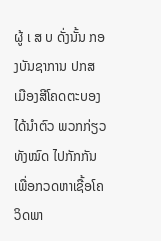ຜູ້ ເ ສ ບ ດັ່ງນັ້ນ ກອງບັນຊາການ ປກສ ເມືອງສີໂຄດຕະບອງ ໄດ້ນໍາຕົວ ພວກກ່ຽວທັງໝົດ ໄປກັກກັນ ເພື່ອກວດຫາເຊື້ອໂຄວິດພາ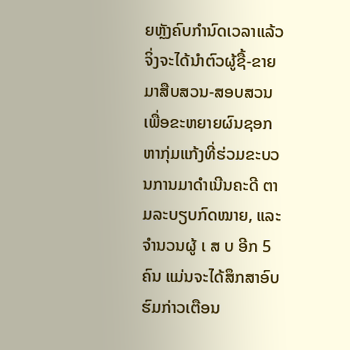ຍຫຼັງຄົບກໍານົດເວລາແລ້ວ ຈິ່ງຈະໄດ້ນໍາຕົວຜູ້ຊື້-ຂາຍ ມາສືບສວນ-ສອບສວນ ເພື່ອຂະຫຍາຍຜົນຊອກຫາກຸ່ມແກ້ງທີ່ຮ່ວມຂະບວນການມາດໍາເນີນຄະດີ ຕາມລະບຽບກົດໝາຍ, ແລະ ຈໍານວນຜູ້ ເ ສ ບ ອີກ 5 ຄົນ ແມ່ນຈະໄດ້ສຶກສາອົບຮົມກ່າວເຕືອນ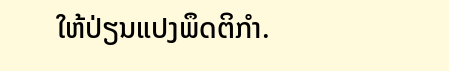ໃຫ້ປ່ຽນແປງພຶດຕິກໍາ.